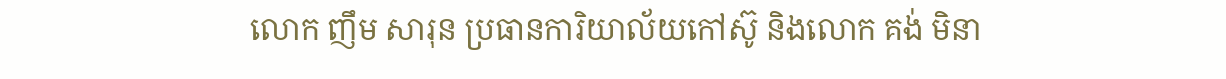លោក ញឹម សារុន ប្រធានការិយាល័យកៅស៊ូ និងលោក គង់ មិនា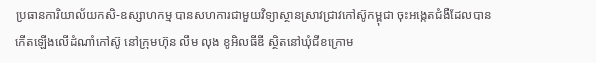ប្រធានការិយាល័យកសិ-ឧស្សាហកម្ម បានសហការជាមួយវិទ្យាស្ថានស្រាវជ្រាវកៅស៊ូកម្ពុជា ចុះអង្កេតជំងឺដែលបានកើតឡើងលើដំណាំកៅស៊ូ នៅក្រុមហ៊ុន លឹម លុង ខូអិលធីឌី ស្ថិតនៅឃុំជីខក្រោម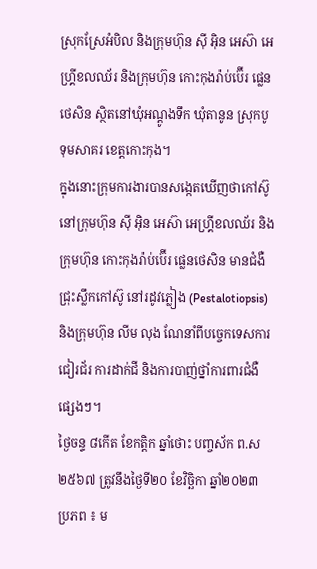ស្រុកស្រែអំបិល និងក្រុមហ៊ុន ស៊ី អ៊ិន អេស៊ា អេហ្គ្រីខលឈ័រ និងក្រុមហ៊ុន កោះកុងរ៉ាប់ប៊ើរ ផ្លេនថេសិន ស្ថិតនៅឃុំអណ្តូងទឹក ឃុំតានូន ស្រុកបូទុមសាគរ ខេត្តកោះកុង។
ក្នុងនោះក្រុមការងារបានសង្កេតឃើញថាកៅស៊ូនៅក្រុមហ៊ុន ស៊ី អ៊ិន អេស៊ា អេហ្គ្រីខលឈ័រ និងក្រុមហ៊ុន កោះកុងរ៉ាប់ប៊ើរ ផ្លេនថេសិន មានជំងឺជ្រុះស្លឹកកៅស៊ូ នៅរដូវភ្លៀង (Pestalotiopsis) និងក្រុមហ៊ុន លីម លុង ណែនាំពីបច្ចេកទេសការជៀរជ័រ ការដាក់ជី និងការបាញ់ថ្នាំការពារជំងឺផ្សេងៗ។
ថ្ងៃចន្ទ ៨កើត ខែកត្តិក ឆ្នាំថោះ បញ្ចស័ក ព.ស ២៥៦៧ ត្រូវនឹងថ្ងៃទី២០ ខែវិច្ឆិកា ឆ្នាំ២០២៣
ប្រភព ៖ ម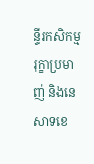ន្ទីរកសិកម្ម រុក្ខាប្រមាញ់ និងនេសាទខេ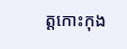ត្តកោះកុង